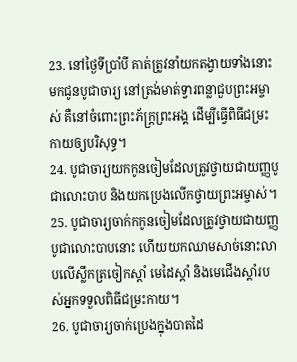23. នៅថ្ងៃទីប្រាំបី គាត់ត្រូវនាំយកតង្វាយទាំងនោះមកជូនបូជាចារ្យ នៅត្រង់មាត់ទ្វារពន្លាជួបព្រះអម្ចាស់ គឺនៅចំពោះព្រះភ័ក្ត្រព្រះអង្គ ដើម្បីធ្វើពិធីជម្រះកាយឲ្យបរិសុទ្ធ។
24. បូជាចារ្យយកកូនចៀមដែលត្រូវថ្វាយជាយញ្ញបូជាលោះបាប និងយកប្រេងលើកថ្វាយព្រះអម្ចាស់។
25. បូជាចារ្យចាក់កកូនចៀមដែលត្រូវថ្វាយជាយញ្ញបូជាលោះបាបនោះ ហើយយកឈាមសាច់នោះលាបលើស្លឹកត្រចៀកស្ដាំ មេដៃស្ដាំ និងមេជើងស្ដាំរបស់អ្នកទទួលពិធីជម្រះកាយ។
26. បូជាចារ្យចាក់ប្រេងក្នុងបាតដៃ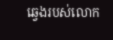ឆ្វេងរបស់លោក